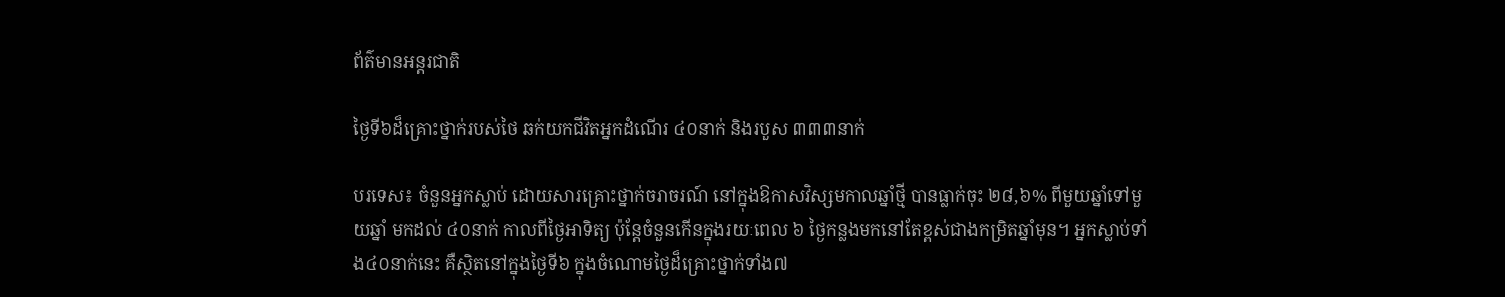ព័ត៌មានអន្តរជាតិ

ថ្ងៃទី៦ដ៏គ្រោះថ្នាក់របស់ថៃ ឆក់យកជីវិតអ្នកដំណើរ ៤០នាក់ និងរបួស ៣៣៣នាក់

បរទេស៖ ចំនួនអ្នកស្លាប់ ដោយសារគ្រោះថ្នាក់ចរាចរណ៍ នៅក្នុងឱកាសវិស្សមកាលឆ្នាំថ្មី បានធ្លាក់ចុះ ២៨,៦% ពីមួយឆ្នាំទៅមួយឆ្នាំ មកដល់ ៤០នាក់ កាលពីថ្ងៃអាទិត្យ ប៉ុន្តែចំនួនកើនក្នុងរយៈពេល ៦ ថ្ងៃកន្លងមកនៅតែខ្ពស់ជាងកម្រិតឆ្នាំមុន។ អ្នកស្លាប់ទាំង៤០នាក់នេះ គឺស្ថិតនៅក្នុងថ្ងៃទី៦ ក្នុងចំណោមថ្ងៃដ៏គ្រោះថ្នាក់ទាំង៧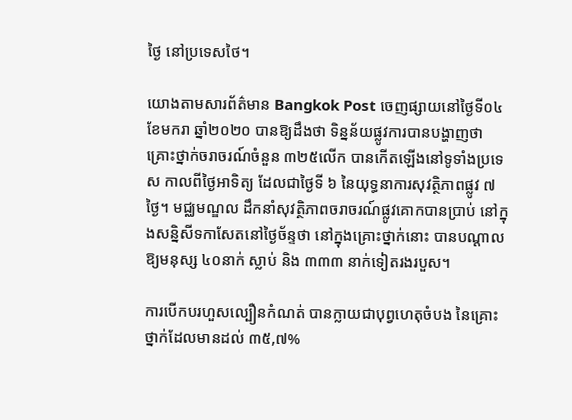ថ្ងៃ នៅប្រទេសថៃ។

យោងតាមសារព័ត៌មាន Bangkok Post ចេញផ្សាយនៅថ្ងៃទី០៤ ខែមករា ឆ្នាំ២០២០ បានឱ្យដឹងថា ទិន្នន័យផ្លូវការបានបង្ហាញថា គ្រោះថ្នាក់ចរាចរណ៍ចំនួន ៣២៥លើក បានកើតឡើងនៅទូទាំងប្រទេស កាលពីថ្ងៃអាទិត្យ ដែលជាថ្ងៃទី ៦ នៃយុទ្ធនាការសុវត្ថិភាពផ្លូវ ៧ ថ្ងៃ។ មជ្ឈមណ្ឌល ដឹកនាំសុវត្ថិភាពចរាចរណ៍ផ្លូវគោកបានប្រាប់ នៅក្នុងសន្និសីទកាសែតនៅថ្ងៃច័ន្ទថា នៅក្នុងគ្រោះថ្នាក់នោះ បានបណ្តាលឱ្យមនុស្ស ៤០នាក់ ស្លាប់ និង ៣៣៣ នាក់ទៀតរងរបួស។

ការបើកបរហួសល្បឿនកំណត់ បានក្លាយជាបុព្វហេតុចំបង នៃគ្រោះថ្នាក់ដែលមានដល់ ៣៥,៧%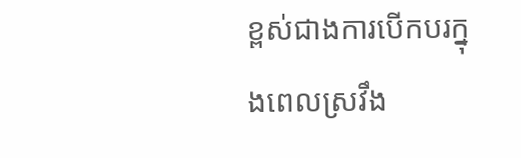ខ្ពស់ជាងការបើកបរក្នុងពេលស្រវឹង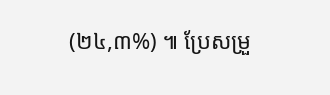(២៤,៣%) ៕ ប្រែសម្រួ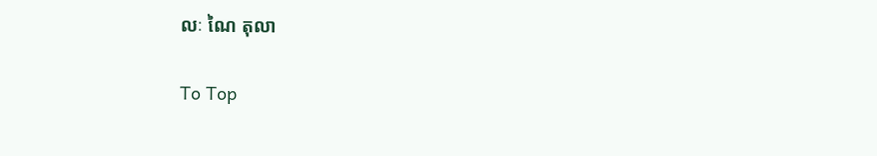លៈ ណៃ តុលា

To Top